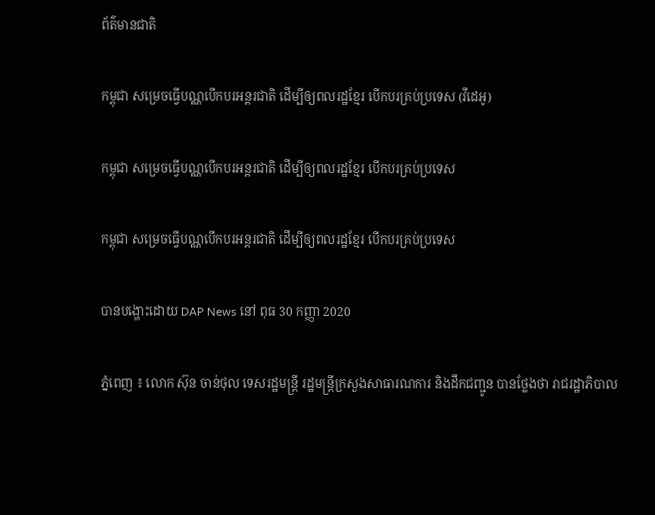ព័ត៌មានជាតិ

កម្ពុជា សម្រេចធ្វើបណ្ណបើកបរអន្ដរជាតិ ដើម្បីឲ្យពលរដ្ឋខ្មែរ បើកបរគ្រប់ប្រទេស (វីដេអូ)

កម្ពុជា សម្រេចធ្វើបណ្ណបើកបរអន្ដរជាតិ ដើម្បីឲ្យពលរដ្ឋខ្មែរ បើកបរគ្រប់ប្រទេស

កម្ពុជា សម្រេចធ្វើបណ្ណបើកបរអន្ដរជាតិ ដើម្បីឲ្យពលរដ្ឋខ្មែរ បើកបរគ្រប់ប្រទេស

បានបង្ហោះដោយ DAP News នៅ ពុធ 30 កញ្ញា 2020

ភ្នំពេញ ៖ លោក ស៊ុន ចាន់ថុល ទេសរដ្ឋមន្ត្រី រដ្ឋមន្ត្រីក្រសួងសាធារណការ និងដឹកជញ្ជូន បានថ្លែងថា រាជរដ្ឋាភិបាល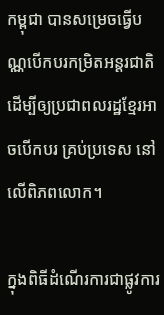កម្ពុជា បានសម្រេចធ្វើបណ្ណបើកបរកម្រិតអន្ដរជាតិ ដើម្បីឲ្យប្រជាពលរដ្ឋខ្មែរអាចបើកបរ គ្រប់ប្រទេស នៅលើពិភពលោក។

ក្នុងពិធីដំណើរការជាផ្លូវការ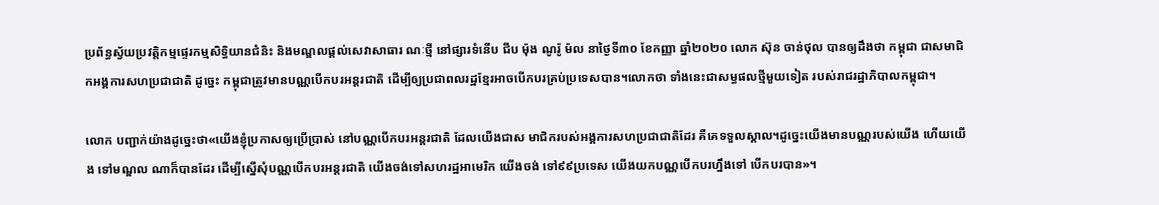ប្រព័ន្ធស្វ័យប្រវត្តិកម្មផ្ទេរកម្មសិទ្ធិយានជំនិះ និងមណ្ឌលផ្តល់សេវាសាធារ ណៈថ្មី នៅផ្សារទំនើប ជីប ម៉ុង ណូរ៉ូ ម៉ល នាថ្ងៃទី៣០ ខែកញ្ញា ឆ្នាំ២០២០ លោក ស៊ុន ចាន់ថុល បានឲ្យដឹងថា កម្ពុជា ជាសមាជិកអង្គការសហប្រជាជាតិ ដូច្នេះ កម្ពុជាត្រូវមានបណ្ណបើកបរអន្ដរជាតិ ដើម្បីឲ្យប្រជាពលរដ្ឋខ្មែរអាចបើកបរគ្រប់ប្រទេសបាន។លោកថា ទាំងនេះជាសម្ធផលថ្មីមួយទៀត របស់រាជរដ្ឋាភិបាលកម្ពុជា។

លោក បញ្ជាក់យ៉ាងដូច្នេះថា«យើងខ្ញុំប្រកាសឲ្យប្រើប្រាស់ នៅបណ្ណបើកបរអន្ដរជាតិ ដែលយើងជាស មាជិករបស់អង្គការសហប្រជាជាតិដែរ គឺគេទទួលស្គាល។ដូច្នេះយើងមានបណ្ណរបស់យើង ហើយយើង ទៅមណ្ឌល ណាក៏បានដែរ ដើម្បីស្នើសុំបណ្ណបើកបរអន្ដរជាតិ យើងចង់ទៅសហរដ្ឋអាមេរិក យើងចង់ ទៅ៩៩ប្រទេស យើងយកបណ្ណបើកបរហ្នឹងទៅ បើកបរបាន»។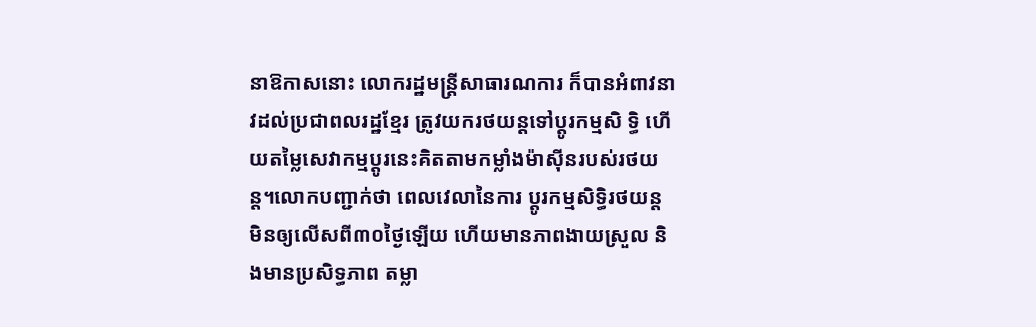នាឱកាសនោះ លោករដ្ឋមន្ដ្រីសាធារណការ ក៏បានអំពាវនាវដល់ប្រជាពលរដ្ឋខ្មែរ ត្រូវយករថយន្ដទៅប្ដូរកម្មសិ ទ្ធិ ហើយតម្លៃសេវាកម្មប្ដូរនេះគិតតាមកម្លាំងម៉ាស៊ីនរបស់រថយន្ដ។លោកបញ្ជាក់ថា ពេលវេលានៃការ ប្ដូរកម្មសិទ្ធិរថយន្ដ មិនឲ្យលើសពី៣០ថ្ងៃឡើយ ហើយមានភាពងាយស្រួល និងមានប្រសិទ្ធភាព តម្លា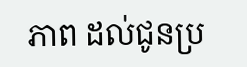ភាព ដល់ជូនប្រ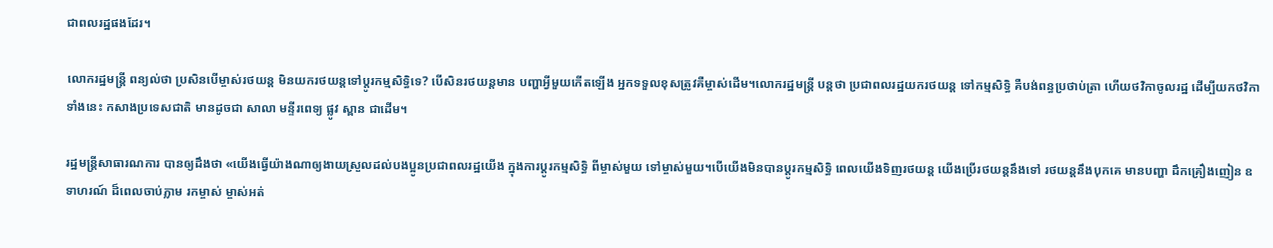ជាពលរដ្ឋផងដែរ។

លោករដ្ឋមន្ដ្រី ពន្យល់ថា ប្រសិនបើម្ចាស់រថយន្ដ មិនយករថយន្ដទៅប្ដូរកម្មសិទ្ធិទេ? បើសិនរថយន្ដមាន បញ្ហាអ្វីមួយកើតឡើង អ្នកទទួលខុសត្រូវគឺម្ចាស់ដើម។លោករដ្ឋមន្ដ្រី បន្ដថា ប្រជាពលរដ្ឋយករថយន្ដ ទៅកម្មសិទ្ធិ គឺបង់ពន្ធប្រថាប់ត្រា ហើយថវិកាចូលរដ្ឋ ដើម្បីយកថវិកាទាំងនេះ កសាងប្រទេសជាតិ មានដូចជា សាលា មន្ទីរពេទ្យ ផ្លូវ ស្ពាន ជាដើម។

រដ្ឋមន្ដ្រីសាធារណការ បានឲ្យដឹងថា «យើងធ្វើយ៉ាងណាឲ្យងាយស្រួលដល់បងប្អូនប្រជាពលរដ្ឋយើង ក្នុងការប្ដូរកម្មសិទ្ធិ ពីម្ចាស់មួយ ទៅម្ចាស់មួយ។បើយើងមិនបានប្ដូរកម្មសិទ្ធិ ពេលយើងទិញរថយន្ដ យើងប្រើរថយន្ដនឹងទៅ រថយន្ដនឹងបុកគេ មានបញ្ហា ដឹកគ្រឿងញៀន ឧទាហរណ៍ ដ៏ពេលចាប់ភ្លាម រកម្ចាស់ ម្ចាស់អត់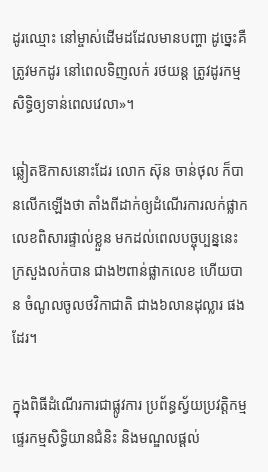ដូរឈ្មោះ នៅម្ចាស់ដើមដដែលមានបញ្ហា ដូច្នេះគឺត្រូវមកដូរ នៅពេលទិញលក់ រថយន្ដ ត្រូវដូរកម្មសិទ្ធិឲ្យទាន់ពេលវេលា»។

ឆ្លៀតឱកាសនោះដែរ លោក ស៊ុន ចាន់ថុល ក៏បានលើកឡើងថា តាំងពីដាក់ឲ្យដំណើរការលក់ផ្លាក លេខពិសារផ្ទាល់ខ្លួន មកដល់ពេលបច្ចុប្បន្ននេះ ក្រសួងលក់បាន ជាង២ពាន់ផ្លាកលេខ ហើយបាន ចំណូលចូលថវិកាជាតិ ជាង៦លានដុល្លារ ផងដែរ។

ក្នុងពិធីដំណើរការជាផ្លូវការ ប្រព័ន្ធស្វ័យប្រវត្តិកម្មផ្ទេរកម្មសិទ្ធិយានជំនិះ និងមណ្ឌលផ្តល់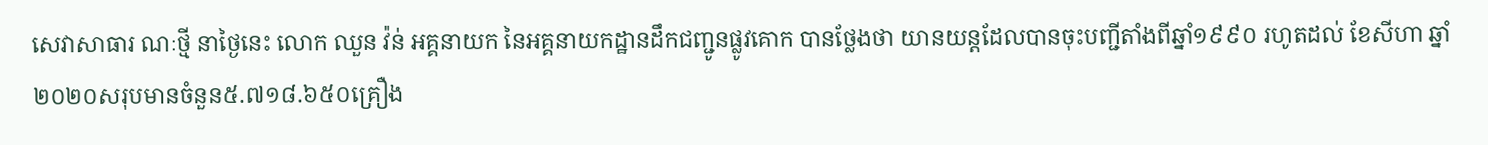សេវាសាធារ ណៈថ្មី នាថ្ងៃនេះ លោក ឈួន វ៉ន់ អគ្គនាយក នៃអគ្គនាយកដ្ឋានដឹកជញ្ជូនផ្លូវគោក បានថ្លែងថា យានយន្ដដែលបានចុះបញ្ជីតាំងពីឆ្នាំ១៩៩០ រហូតដល់ ខែសីហា ឆ្នាំ២០២០សរុបមានចំនួន៥.៧១៨.៦៥០គ្រឿង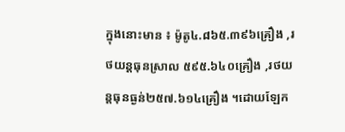ក្នុងនោះមាន ៖ ម៉ូតូ៤.៨៦៥.៣៩៦គ្រឿង ,រថយន្ដធុនស្រាល ៥៩៥.៦៤០គ្រឿង ,រថយន្ដធុនធ្ងន់២៥៧.៦១៤គ្រឿង ។ដោយឡែក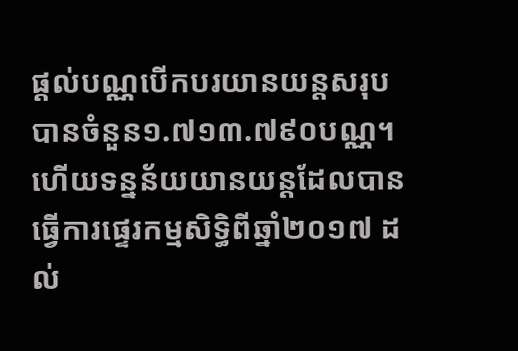ផ្ដល់បណ្ណបើកបរយានយន្ដសរុបបានចំនួន១.៧១៣.៧៩០បណ្ណ។ហើយទន្នន័យយានយន្ដដែលបានធ្វើការផ្ទេរកម្មសិទ្ធិពីឆ្នាំ២០១៧ ដល់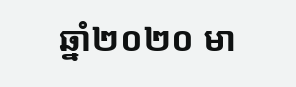ឆ្នាំ២០២០ មា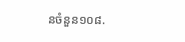នចំនួន១០៨.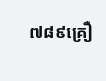៧៨៩គ្រឿ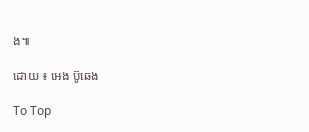ង៕

ដោយ ៖ អេង ប៊ូឆេង

To Top